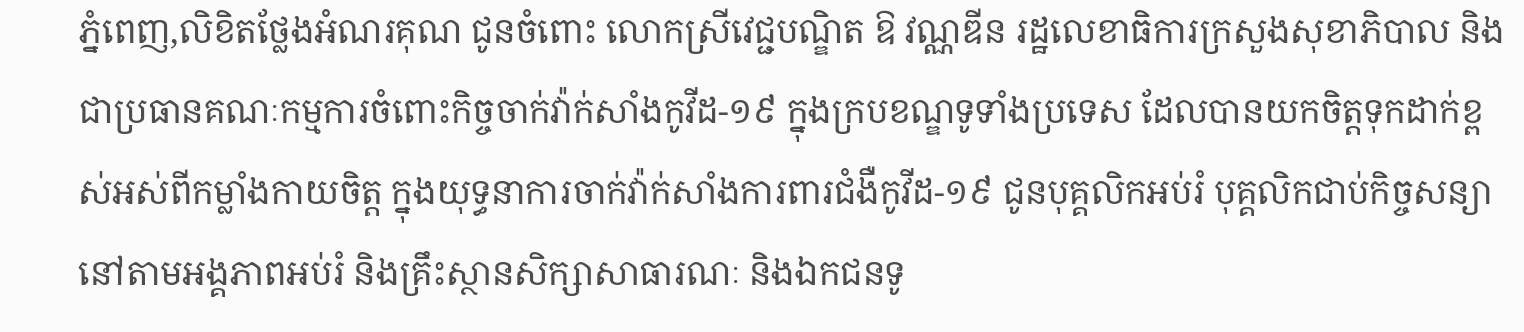ភ្នំពេញ,លិខិតថ្លែងអំណរគុណ ជូនចំពោះ លោកស្រីវេជ្ជបណ្ឌិត ឱ វណ្ណឌីន រដ្ឋលេខាធិការក្រសួងសុខាភិបាល និងជាប្រធានគណៈកម្មការចំពោះកិច្ចចាក់វ៉ាក់សាំងកូវីដ-១៩ ក្នុងក្របខណ្ឌទូទាំងប្រទេស ដែលបានយកចិត្តទុកដាក់ខ្ពស់អស់ពីកម្លាំងកាយចិត្ត ក្នុងយុទ្ធនាការចាក់វ៉ាក់សាំងការពារជំងឺកូវីដ-១៩ ជូនបុគ្គលិកអប់រំ បុគ្គលិកជាប់កិច្ចសន្យា នៅតាមអង្គភាពអប់រំ និងគ្រឹះស្ថានសិក្សាសាធារណៈ និងឯកជនទូ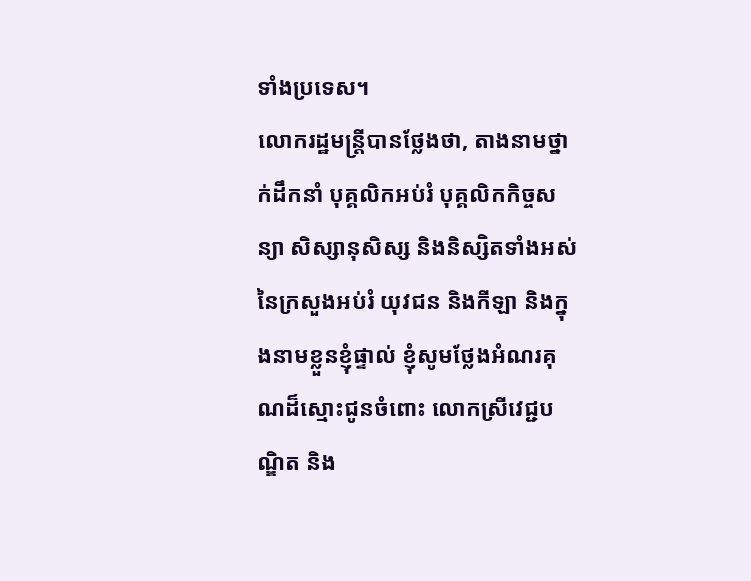ទាំងប្រទេស។
លោករដ្ឋមន្ត្រីបានថ្លែងថា, តាងនាមថ្នាក់ដឹកនាំ បុគ្គលិកអប់រំ បុគ្គលិកកិច្ចសន្យា សិស្សានុសិស្ស និងនិស្សិតទាំងអស់នៃក្រសួងអប់រំ យុវជន និងកីឡា និងក្នុងនាមខ្លួនខ្ញុំផ្ទាល់ ខ្ញុំសូមថ្លែងអំណរគុណដ៏ស្មោះជូនចំពោះ លោកស្រីវេជ្ជបណ្ឌិត និង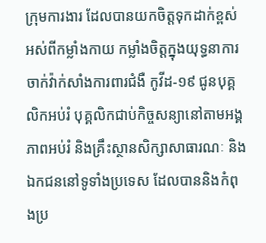ក្រុមការងារ ដែលបានយកចិត្តទុកដាក់ខ្ពស់អស់ពីកម្លាំងកាយ កម្លាំងចិត្តក្នុងយុទ្ធនាការចាក់វ៉ាក់សាំងការពារជំងឺ កូវីដ-១៩ ជូនបុគ្គលិកអប់រំ បុគ្គលិកជាប់កិច្ចសន្យានៅតាមអង្គភាពអប់រំ និងគ្រឹះស្ថានសិក្សាសាធារណៈ និង ឯកជននៅទូទាំងប្រទេស ដែលបាននិងកំពុងប្រ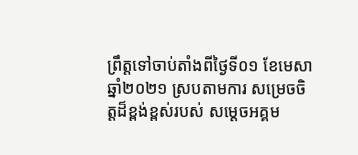ព្រឹត្តទៅចាប់តាំងពីថ្ងៃទី០១ ខែមេសា ឆ្នាំ២០២១ ស្របតាមការ សម្រេចចិត្តដ៏ខ្ពង់ខ្ពស់របស់ សម្តេចអគ្គម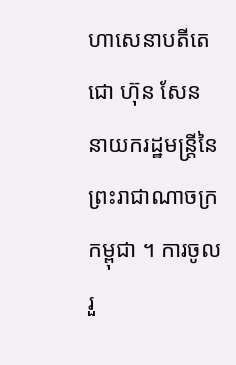ហាសេនាបតីតេជោ ហ៊ុន សែន នាយករដ្ឋមន្ត្រីនៃ ព្រះរាជាណាចក្រកម្ពុជា ។ ការចូលរួ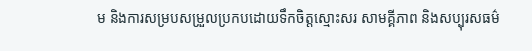ម និងការសម្របសម្រួលប្រកបដោយទឹកចិត្តស្មោះសរ សាមគ្គីភាព និងសប្បុរសធម៌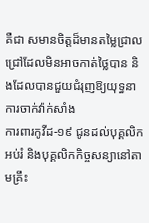គឺជា សមានចិត្តដ៏មានតម្លៃជ្រាលជ្រៅដែលមិនអាចកាត់ថ្លៃបាន និងដែលបានជួយជំរុញឱ្យយុទ្ធនាការចាក់វ៉ាក់សាំង
ការពារកូវីដ-១៩ ជូនដល់បុគ្គលិកអប់រំ និងបុគ្គលិកកិច្ចសន្យានៅតាមគ្រឹះ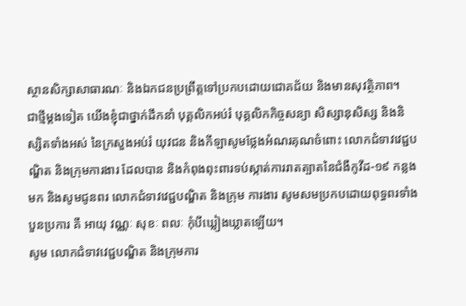ស្ថានសិក្សាសាធារណៈ និងឯកជនប្រព្រឹត្តទៅប្រកបដោយជោគជ័យ និងមានសុវត្ថិភាព។
ជាថ្មីម្តងទៀត យើងខ្ញុំជាថ្នាក់ដឹកនាំ បុគ្គលិកអប់រំ បុគ្គលិកកិច្ចសន្យា សិស្សានុសិស្ស និងនិស្សិតទាំងអស់ នៃក្រសួងអប់រំ យុវជន និងកីឡាសូមថ្លែងអំណរគុណចំពោះ លោកជំទាវវេជ្ជបណ្ឌិត និងក្រុមការងារ ដែលបាន និងកំពុងពុះពារទប់ស្កាត់ការរាតត្បាតនៃជំងឺកូវីដ-១៩ កន្លងមក និងសូមជូនពរ លោកជំទាវវេជ្ជបណ្ឌិត និងក្រុម ការងារ សូមសមប្រកបដោយពុទ្ធពរទាំងបួនប្រការ គឺ អាយុ វណ្ណៈ សុខៈ ពលៈ កុំបីឃ្លៀងឃ្លាតឡើយ។
សូម លោកជំទាវវេជ្ជបណ្ឌិត និងក្រុមការ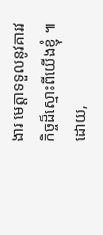ងារ មេត្តាទទួលនូវគារវកិច្ចដ៏ស្មោះពីយើងខ្ញុំ ៕
ដោយ,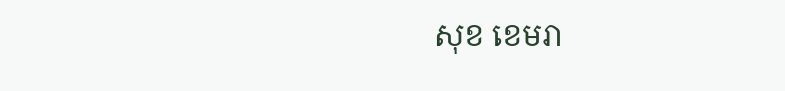សុខ ខេមរា